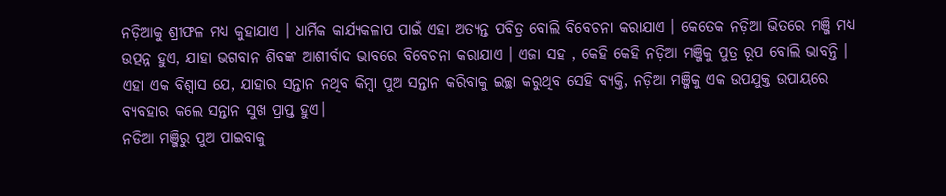ନଡ଼ିଆକୁ ଶ୍ରୀଫଳ ମଧ୍ୟ କୁହାଯାଏ । ଧାର୍ମିକ କାର୍ଯ୍ୟକଳାପ ପାଇଁ ଏହା ଅତ୍ୟନ୍ତ ପବିତ୍ର ବୋଲି ବିବେଚନା କରାଯାଏ । କେତେକ ନଡ଼ିଆ ଭିତରେ ମଞ୍ଜି ମଧ୍ୟ ଉତ୍ପନ୍ନ ହୁଏ, ଯାହା ଭଗବାନ ଶିବଙ୍କ ଆଶୀର୍ବାଦ ଭାବରେ ବିବେଚନା କରାଯାଏ । ଏଜା ସହ , କେହି କେହି ନଡ଼ିଆ ମଞ୍ଜିକୁ ପୁତ୍ର ରୂପ ବୋଲି ଭାବନ୍ତି । ଏହା ଏକ ବିଶ୍ୱାସ ଯେ, ଯାହାର ସନ୍ତାନ ନଥିବ କିମ୍ବା ପୁଅ ସନ୍ତାନ କରିବାକୁ ଇଚ୍ଛା କରୁଥିବ ସେହି ବ୍ୟକ୍ତି, ନଡ଼ିଆ ମଞ୍ଜିକୁ ଏକ ଉପଯୁକ୍ତ ଉପାୟରେ ବ୍ୟବହାର କଲେ ସନ୍ତାନ ସୁଖ ପ୍ରାପ୍ତ ହୁଏ।
ନଡିଆ ମଞ୍ଜିରୁ ପୁଅ ପାଇବାକୁ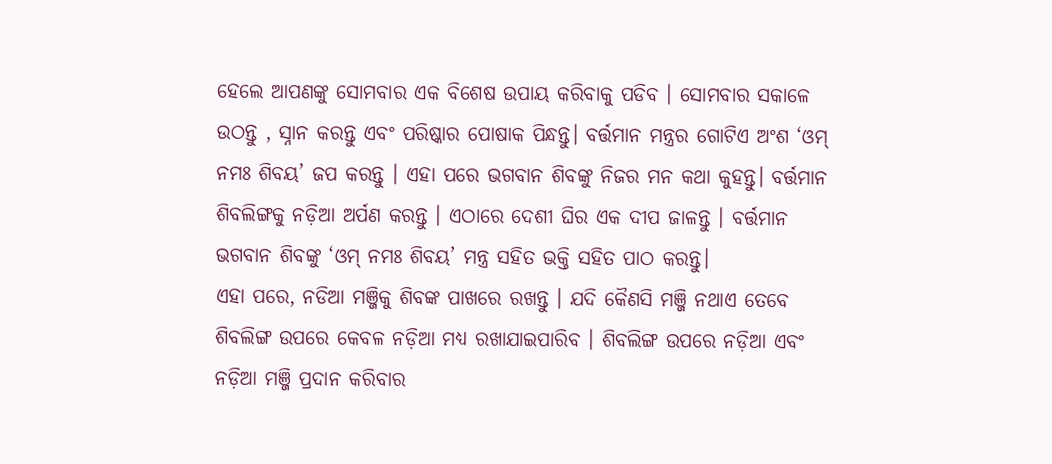ହେଲେ ଆପଣଙ୍କୁ ସୋମବାର ଏକ ବିଶେଷ ଉପାୟ କରିବାକୁ ପଡିବ । ସୋମବାର ସକାଳେ ଉଠନ୍ତୁ , ସ୍ନାନ କରନ୍ତୁ ଏବଂ ପରିଷ୍କାର ପୋଷାକ ପିନ୍ଧନ୍ତୁ। ବର୍ତ୍ତମାନ ମନ୍ତ୍ରର ଗୋଟିଏ ଅଂଶ ‘ଓମ୍ ନମଃ ଶିବୟ’ ଜପ କରନ୍ତୁ । ଏହା ପରେ ଭଗବାନ ଶିବଙ୍କୁ ନିଜର ମନ କଥା କୁହନ୍ତୁ। ବର୍ତ୍ତମାନ ଶିବଲିଙ୍ଗକୁ ନଡ଼ିଆ ଅର୍ପଣ କରନ୍ତୁ । ଏଠାରେ ଦେଶୀ ଘିର ଏକ ଦୀପ ଜାଳନ୍ତୁ । ବର୍ତ୍ତମାନ ଭଗବାନ ଶିବଙ୍କୁ ‘ଓମ୍ ନମଃ ଶିବୟ’ ମନ୍ତ୍ର ସହିତ ଭକ୍ତି ସହିତ ପାଠ କରନ୍ତୁ।
ଏହା ପରେ, ନଡିଆ ମଞ୍ଜିକୁ ଶିବଙ୍କ ପାଖରେ ରଖନ୍ତୁ । ଯଦି କୈଣସି ମଞ୍ଜି ନଥାଏ ତେବେ ଶିବଲିଙ୍ଗ ଉପରେ କେବଳ ନଡ଼ିଆ ମଧ୍ୟ ରଖାଯାଇପାରିବ । ଶିବଲିଙ୍ଗ ଉପରେ ନଡ଼ିଆ ଏବଂ ନଡ଼ିଆ ମଞ୍ଜି ପ୍ରଦାନ କରିବାର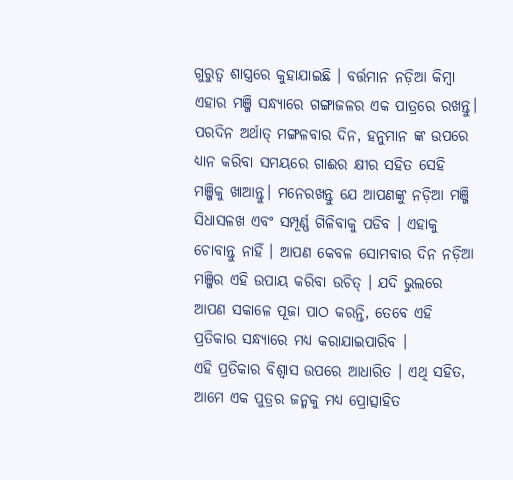ଗୁରୁତ୍ୱ ଶାସ୍ତ୍ରରେ କୁହାଯାଇଛି । ବର୍ତ୍ତମାନ ନଡ଼ିଆ କିମ୍ବା ଏହାର ମଞ୍ଜି ସନ୍ଧ୍ୟାରେ ଗଙ୍ଗାଜଳର ଏକ ପାତ୍ରରେ ରଖନ୍ତୁ।
ପରଦିନ ଅର୍ଥାତ୍ ମଙ୍ଗଳବାର ଦିନ, ହନୁମାନ ଙ୍କ ଉପରେ ଧ୍ୟାନ କରିବା ସମୟରେ ଗାଈର କ୍ଷୀର ସହିତ ସେହି ମଞ୍ଜିକୁ ଖାଆନ୍ତୁ। ମନେରଖନ୍ତୁ ଯେ ଆପଣଙ୍କୁ ନଡ଼ିଆ ମଞ୍ଜି ସିଧାସଳଖ ଏବଂ ସମ୍ପୂର୍ଣ୍ଣ ଗିଳିବାକୁ ପଡିବ । ଏହାକୁ ଚୋବାନ୍ତୁ ନାହିଁ । ଆପଣ କେବଳ ସୋମବାର ଦିନ ନଡ଼ିଆ ମଞ୍ଜିର ଏହି ଉପାୟ କରିବା ଉଚିତ୍ । ଯଦି ଭୁଲରେ ଆପଣ ସକାଳେ ପୂଜା ପାଠ କରନ୍ତି, ତେବେ ଏହି ପ୍ରତିକାର ସନ୍ଧ୍ୟାରେ ମଧ୍ୟ କରାଯାଇପାରିବ ।
ଏହି ପ୍ରତିକାର ବିଶ୍ୱାସ ଉପରେ ଆଧାରିତ । ଏଥି ସହିତ, ଆମେ ଏକ ପୁତ୍ରର ଜନ୍ମକୁ ମଧ୍ୟ ପ୍ରୋତ୍ସାହିତ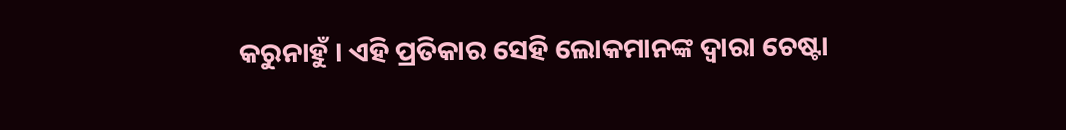କରୁନାହୁଁ । ଏହି ପ୍ରତିକାର ସେହି ଲୋକମାନଙ୍କ ଦ୍ୱାରା ଚେଷ୍ଟା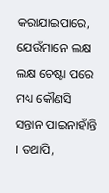କରାଯାଇପାରେ, ଯେଉଁମାନେ ଲକ୍ଷ ଲକ୍ଷ ଚେଷ୍ଟା ପରେ ମଧ୍ୟ କୌଣସି ସନ୍ତାନ ପାଇନାହାଁନ୍ତି । ତଥାପି,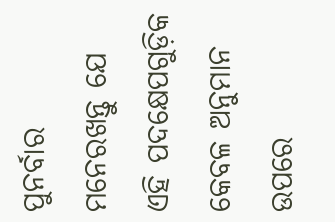ପୁନର୍ବାର ମନେରଖନ୍ତୁ ଯେ ଏହି ପଦକ୍ଷେପଗୁଡ଼ିକ କେବଳ ଅନୁମାନ ଉପରେ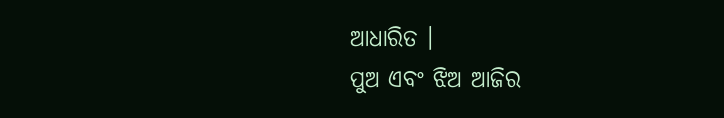ଆଧାରିତ ।
ପୁଅ ଏବଂ ଝିଅ ଆଜିର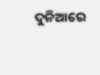ଦୁନିଆରେ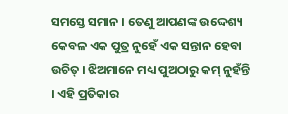ସମସ୍ତେ ସମାନ । ତେଣୁ ଆପଣଙ୍କ ଉଦ୍ଦେଶ୍ୟ କେବଳ ଏକ ପୁତ୍ର ନୁହେଁ ଏକ ସନ୍ତାନ ହେବା ଉଚିତ୍ । ଝିଅମାନେ ମଧ୍ୟ ପୁଅଠାରୁ କମ୍ ନୁହଁନ୍ତି । ଏହି ପ୍ରତିକାର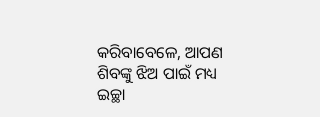କରିବାବେଳେ, ଆପଣ ଶିବଙ୍କୁ ଝିଅ ପାଇଁ ମଧ୍ୟ ଇଚ୍ଛା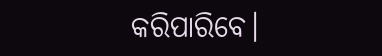କରିପାରିବେ।